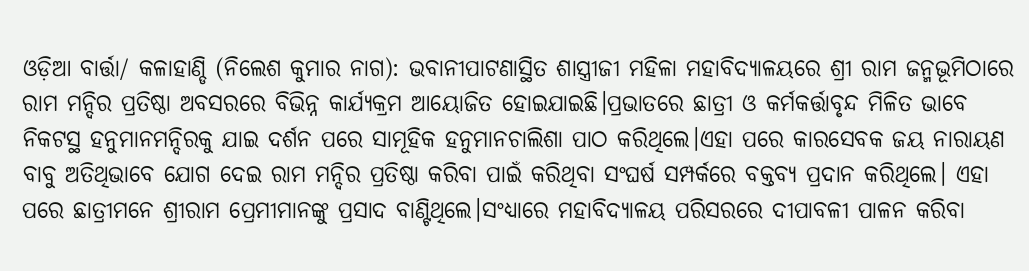ଓଡ଼ିଆ ବାର୍ତ୍ତା/ କଳାହାଣ୍ଡି (ନିଲେଶ କୁମାର ନାଗ): ଭବାନୀପାଟଣାସ୍ଥିତ ଶାସ୍ତ୍ରୀଜୀ ମହିଳା ମହାବିଦ୍ୟାଳୟରେ ଶ୍ରୀ ରାମ ଜନ୍ମଭୂମିଠାରେ ରାମ ମନ୍ଦିର ପ୍ରତିଷ୍ଠା ଅବସରରେ ବିଭିନ୍ନ କାର୍ଯ୍ୟକ୍ରମ ଆୟୋଜିତ ହୋଇଯାଇଛି।ପ୍ରଭାତରେ ଛାତ୍ରୀ ଓ କର୍ମକର୍ତ୍ତାବୃନ୍ଦ ମିଳିତ ଭାବେ ନିକଟସ୍ଥ ହନୁମାନମନ୍ଦିରକୁ ଯାଇ ଦର୍ଶନ ପରେ ସାମୂହିକ ହନୁମାନଚାଲିଶା ପାଠ କରିଥିଲେ।ଏହା ପରେ କାରସେବକ ଜୟ ନାରାୟଣ ବାବୁ ଅତିଥିଭାବେ ଯୋଗ ଦେଇ ରାମ ମନ୍ଦିର ପ୍ରତିଷ୍ଠା କରିବା ପାଇଁ କରିଥିବା ସଂଘର୍ଷ ସମ୍ପର୍କରେ ବକ୍ତବ୍ୟ ପ୍ରଦାନ କରିଥିଲେ। ଏହା ପରେ ଛାତ୍ରୀମନେ ଶ୍ରୀରାମ ପ୍ରେମୀମାନଙ୍କୁ ପ୍ରସାଦ ବାଣ୍ଟିଥିଲେ।ସଂଧ୍ୟାରେ ମହାବିଦ୍ୟାଳୟ ପରିସରରେ ଦୀପାବଳୀ ପାଳନ କରିବା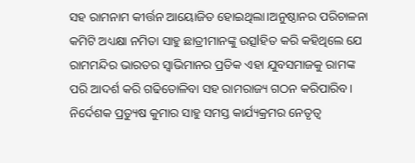ସହ ରାମନାମ କୀର୍ତ୍ତନ ଆୟୋଜିତ ହୋଇଥିଲା।ଅନୁଷ୍ଠାନର ପରିଚାଳନା କମିଟି ଅଧ୍ୟକ୍ଷା ନମିତା ସାହୁ ଛାତ୍ରୀମାନଙ୍କୁ ଉତ୍ସlହିତ କରି କହିଥିଲେ ଯେ ରାମମନ୍ଦିର ଭାରତର ସ୍ୱାଭିମାନର ପ୍ରତିକ ଏହା ଯୁବସମାଜକୁ ରାମଙ୍କ ପରି ଆଦର୍ଶ କରି ଗଢିତୋଳିବା ସହ ରାମରାଜ୍ୟ ଗଠନ କରିପାରିବ। ନିର୍ଦେଶକ ପ୍ରତ୍ୟୁଷ କୁମାର ସାହୁ ସମସ୍ତ କାର୍ଯ୍ୟକ୍ରମର ନେତୃତ୍ୱ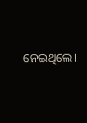ନେଇଥିଲେ।